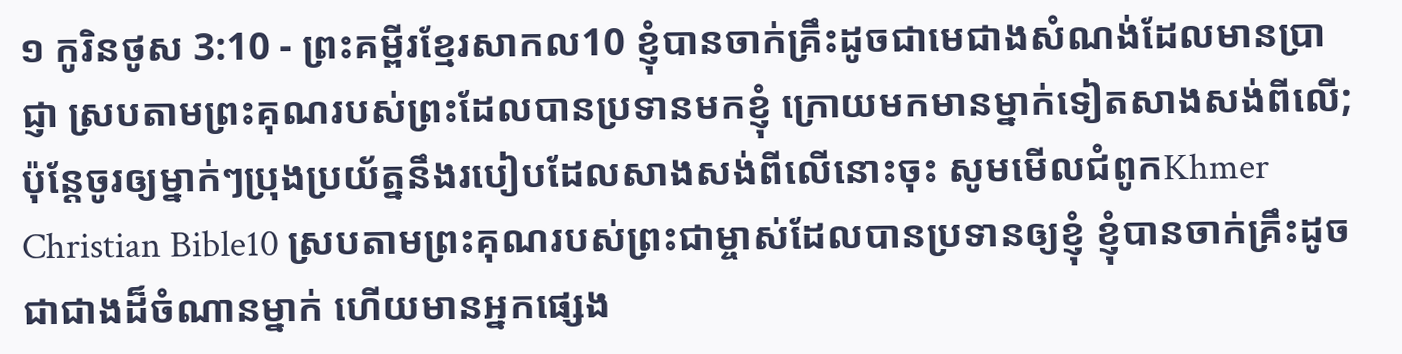១ កូរិនថូស 3:10 - ព្រះគម្ពីរខ្មែរសាកល10 ខ្ញុំបានចាក់គ្រឹះដូចជាមេជាងសំណង់ដែលមានប្រាជ្ញា ស្របតាមព្រះគុណរបស់ព្រះដែលបានប្រទានមកខ្ញុំ ក្រោយមកមានម្នាក់ទៀតសាងសង់ពីលើ; ប៉ុន្តែចូរឲ្យម្នាក់ៗប្រុងប្រយ័ត្ននឹងរបៀបដែលសាងសង់ពីលើនោះចុះ សូមមើលជំពូកKhmer Christian Bible10 ស្របតាមព្រះគុណរបស់ព្រះជាម្ចាស់ដែលបានប្រទានឲ្យខ្ញុំ ខ្ញុំបានចាក់គ្រឹះដូចជាជាងដ៏ចំណានម្នាក់ ហើយមានអ្នកផ្សេង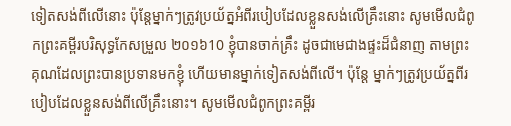ទៀតសង់ពីលើនោះ ប៉ុន្ដែម្នាក់ៗត្រូវប្រយ័ត្នអំពីរបៀបដែលខ្លួនសង់លើគ្រឹះនោះ សូមមើលជំពូកព្រះគម្ពីរបរិសុទ្ធកែសម្រួល ២០១៦10 ខ្ញុំបានចាក់គ្រឹះ ដូចជាមេជាងផ្ទះដ៏ជំនាញ តាមព្រះគុណដែលព្រះបានប្រទានមកខ្ញុំ ហើយមានម្នាក់ទៀតសង់ពីលើ។ ប៉ុន្តែ ម្នាក់ៗត្រូវប្រយ័ត្នពីរបៀបដែលខ្លួនសង់ពីលើគ្រឹះនោះ។ សូមមើលជំពូកព្រះគម្ពីរ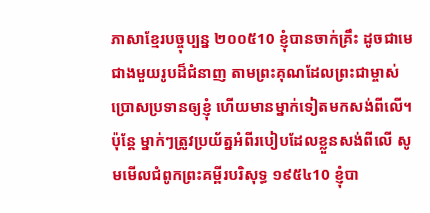ភាសាខ្មែរបច្ចុប្បន្ន ២០០៥10 ខ្ញុំបានចាក់គ្រឹះ ដូចជាមេជាងមួយរូបដ៏ជំនាញ តាមព្រះគុណដែលព្រះជាម្ចាស់ប្រោសប្រទានឲ្យខ្ញុំ ហើយមានម្នាក់ទៀតមកសង់ពីលើ។ ប៉ុន្តែ ម្នាក់ៗត្រូវប្រយ័ត្នអំពីរបៀបដែលខ្លួនសង់ពីលើ សូមមើលជំពូកព្រះគម្ពីរបរិសុទ្ធ ១៩៥៤10 ខ្ញុំបា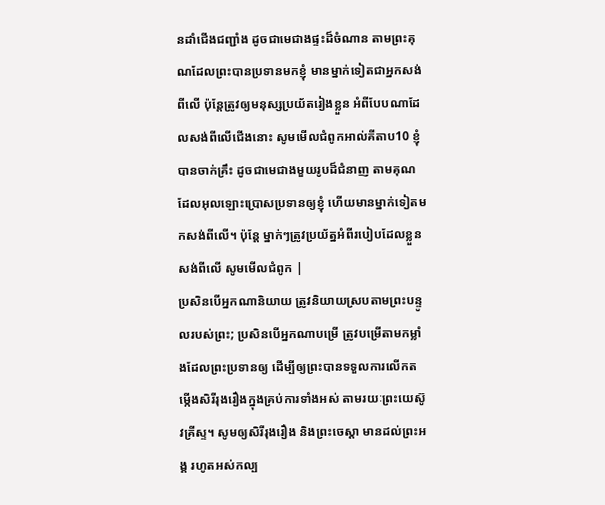នដាំជើងជញ្ជាំង ដូចជាមេជាងផ្ទះដ៏ចំណាន តាមព្រះគុណដែលព្រះបានប្រទានមកខ្ញុំ មានម្នាក់ទៀតជាអ្នកសង់ពីលើ ប៉ុន្តែត្រូវឲ្យមនុស្សប្រយ័តរៀងខ្លួន អំពីបែបណាដែលសង់ពីលើជើងនោះ សូមមើលជំពូកអាល់គីតាប10 ខ្ញុំបានចាក់គ្រឹះ ដូចជាមេជាងមួយរូបដ៏ជំនាញ តាមគុណដែលអុលឡោះប្រោសប្រទានឲ្យខ្ញុំ ហើយមានម្នាក់ទៀតមកសង់ពីលើ។ ប៉ុន្ដែ ម្នាក់ៗត្រូវប្រយ័ត្នអំពីរបៀបដែលខ្លួនសង់ពីលើ សូមមើលជំពូក |
ប្រសិនបើអ្នកណានិយាយ ត្រូវនិយាយស្របតាមព្រះបន្ទូលរបស់ព្រះ; ប្រសិនបើអ្នកណាបម្រើ ត្រូវបម្រើតាមកម្លាំងដែលព្រះប្រទានឲ្យ ដើម្បីឲ្យព្រះបានទទួលការលើកតម្កើងសិរីរុងរឿងក្នុងគ្រប់ការទាំងអស់ តាមរយៈព្រះយេស៊ូវគ្រីស្ទ។ សូមឲ្យសិរីរុងរឿង និងព្រះចេស្ដា មានដល់ព្រះអង្គ រហូតអស់កល្ប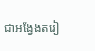ជាអង្វែងតរៀ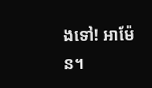ងទៅ! អាម៉ែន។